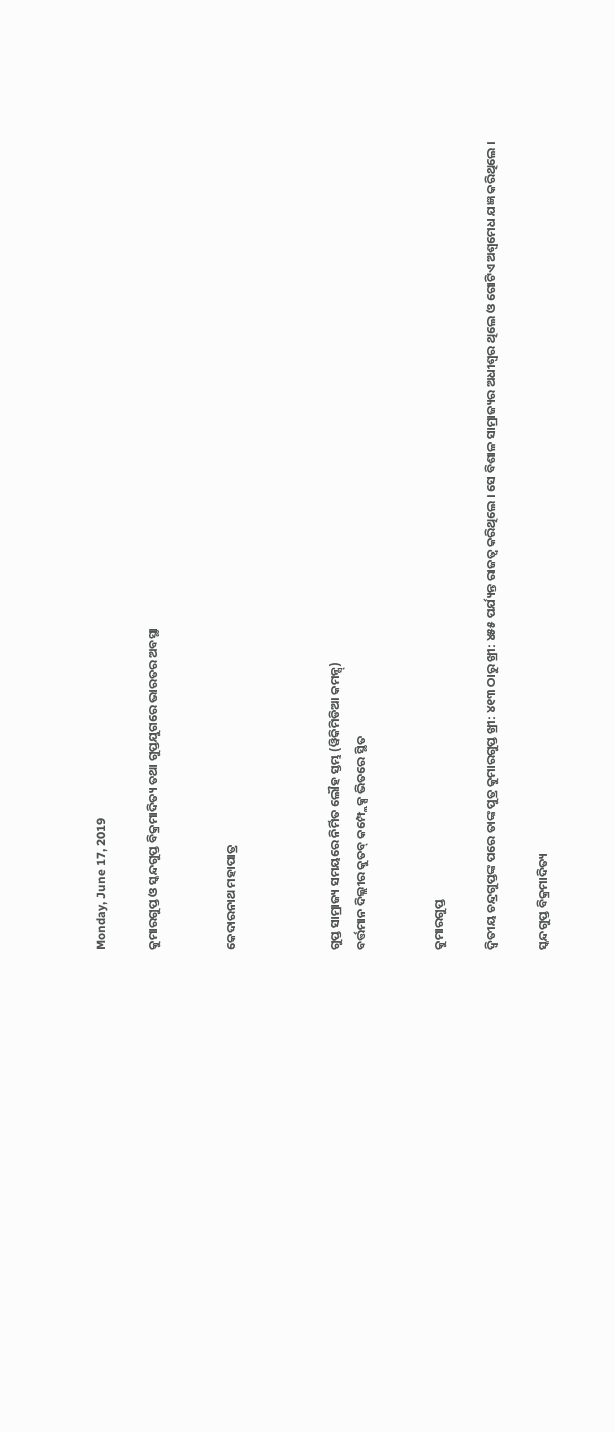Monday, June 17, 2019

କୁମାରଗୁପ୍ତ ଓ ସ୍କନ୍ଦଗୁପ୍ତ ବିକ୍ରମାଦିତ୍ୟ ତଥା ଗୁପ୍ତଯୁଗରେ ଭାରତର ଅବସ୍ଥା


କେଦାରନାଥ ମହାପାତ୍ର



ଗୁପ୍ତ ସାମ୍ରାଜ୍ୟ ସମୟରେ ନିର୍ମିତ ଲୌହ ସ୍ତମ୍ଭ (ୱିକିମିଡିଆ କମନ୍ସ୍)
ବର୍ତ୍ତମାନ ଦିଲ୍ଲୀର କୁତବ୍ କମ୍ପ୍ଲେକ୍ସ ଭିତରେ ସ୍ଥିତ


କୁମାରଗୁପ୍ତ

ଦ୍ୱିତୀୟ ଚନ୍ଦ୍ରଗୁପ୍ତଙ୍କ ପରେ ତାଙ୍କ ପୁତ୍ର କୁମାରଗୁପ୍ତ ଖ୍ରୀ: ୪୧୩ ଠାରୁ ଖ୍ରୀ: ୪୫୫ ପର୍ଯ୍ୟନ୍ତ ରାଜତ୍ୱ କରିଥିଲେ । ସେ ବିଶାଳ ସାମ୍ରାଜ୍ୟର ଅଧୀଶ୍ୱର ଥିଲେ ଓ ଗୋଟିଏ ଅଶ୍ୱମେଧ ଯଜ୍ଞ କରିଥିଲେ ।

ସ୍କନ୍ଦଗୁପ୍ତ ବିକ୍ରମାଦିତ୍ୟ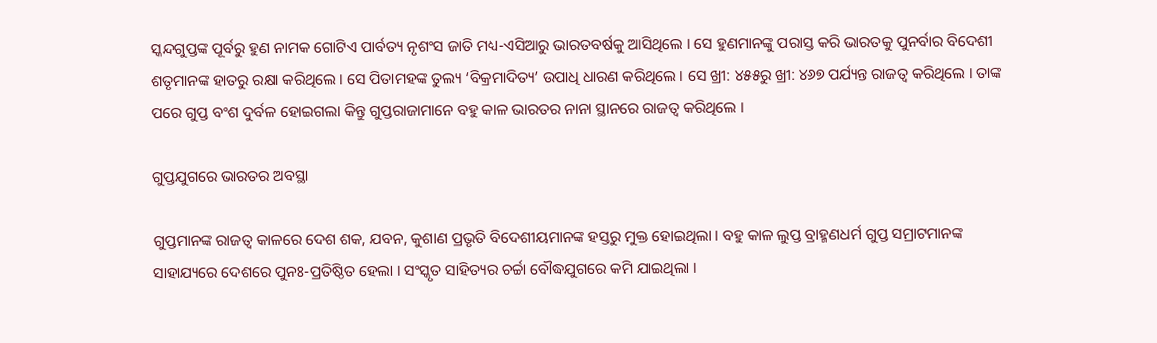ସ୍କନ୍ଦଗୁପ୍ତଙ୍କ ପୂର୍ବରୁ ହୁଣ ନାମକ ଗୋଟିଏ ପାର୍ବତ୍ୟ ନୃଶଂସ ଜାତି ମଧ୍ୟ-ଏସିଆରୁ ଭାରତବର୍ଷକୁ ଆସିଥିଲେ । ସେ ହୁଣମାନଙ୍କୁ ପରାସ୍ତ କରି ଭାରତକୁ ପୁନର୍ବାର ବିଦେଶୀ ଶତୃମାନଙ୍କ ହାତରୁ ରକ୍ଷା କରିଥିଲେ । ସେ ପିତାମହଙ୍କ ତୁଲ୍ୟ ‘ବିକ୍ରମାଦିତ୍ୟ’ ଉପାଧି ଧାରଣ କରିଥିଲେ । ସେ ଖ୍ରୀ: ୪୫୫ରୁ ଖ୍ରୀ: ୪୬୭ ପର୍ଯ୍ୟନ୍ତ ରାଜତ୍ୱ କରିଥିଲେ । ତାଙ୍କ ପରେ ଗୁପ୍ତ ବଂଶ ଦୁର୍ବଳ ହୋଇଗଲା କିନ୍ତୁ ଗୁପ୍ତରାଜାମାନେ ବହୁ କାଳ ଭାରତର ନାନା ସ୍ଥାନରେ ରାଜତ୍ୱ କରିଥିଲେ ।

ଗୁପ୍ତଯୁଗରେ ଭାରତର ଅବସ୍ଥା

ଗୁପ୍ତମାନଙ୍କ ରାଜତ୍ୱ କାଳରେ ଦେଶ ଶକ, ଯବନ, କୁଶାଣ ପ୍ରଭୃତି ବିଦେଶୀୟମାନଙ୍କ ହସ୍ତରୁ ମୁକ୍ତ ହୋଇଥିଲା । ବହୁ କାଳ ଲୁପ୍ତ ବ୍ରାହ୍ମଣଧର୍ମ ଗୁପ୍ତ ସମ୍ରାଟମାନଙ୍କ ସାହାଯ୍ୟରେ ଦେଶରେ ପୁନଃ-ପ୍ରତିଷ୍ଠିତ ହେଲା । ସଂସ୍କୃତ ସାହିତ୍ୟର ଚର୍ଚ୍ଚା ବୌଦ୍ଧଯୁଗରେ କମି ଯାଇଥିଲା ।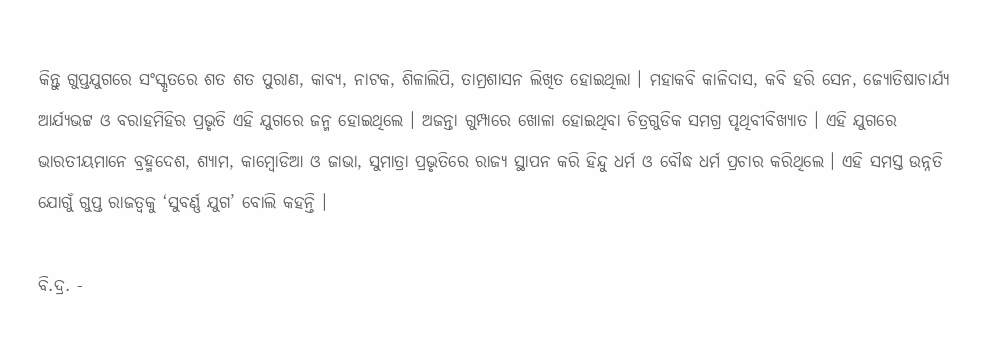କିନ୍ତୁ ଗୁପ୍ତଯୁଗରେ ସଂସ୍କୃତରେ ଶତ ଶତ ପୁରାଣ, କାବ୍ୟ, ନାଟକ, ଶିଳାଲିପି, ତାମ୍ରଶାସନ ଲିଖିତ ହୋଇଥିଲା । ମହାକବି କାଳିଦାସ, କବି ହରି ସେନ, ଜ୍ୟୋତିଷାଚାର୍ଯ୍ୟ ଆର୍ଯ୍ୟଭଟ୍ଟ ଓ ବରାହମିହିର ପ୍ରଭୃତି ଏହି ଯୁଗରେ ଜନ୍ମ ହୋଇଥିଲେ । ଅଜନ୍ତା ଗୁମ୍ପାରେ ଖୋଳା ହୋଇଥିବା ଚିତ୍ରଗୁଡିକ ସମଗ୍ର ପୃଥିବୀବିଖ୍ୟାତ । ଏହି ଯୁଗରେ ଭାରତୀୟମାନେ ବ୍ରହ୍ମଦେଶ, ଶ୍ୟାମ, କାମ୍ୱୋଡିଆ ଓ ଜାଭା, ସୁମାତ୍ରା ପ୍ରଭୃତିରେ ରାଜ୍ୟ ସ୍ଥାପନ କରି ହିନ୍ଦୁ ଧର୍ମ ଓ ବୌଦ୍ଧ ଧର୍ମ ପ୍ରଚାର କରିଥିଲେ । ଏହି ସମସ୍ତ ଉନ୍ନତି ଯୋଗୁଁ ଗୁପ୍ତ ରାଜତ୍ୱକୁ ‘ସୁବର୍ଣ୍ଣ ଯୁଗ’ ବୋଲି କହନ୍ତି ।

ବି.ଦ୍ର. -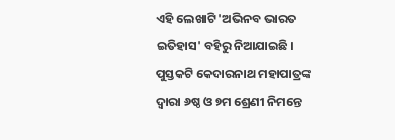ଏହି ଲେଖାଟି 'ଅଭିନବ ଭାରତ ଇତିହାସ' ବହିରୁ ନିଆଯାଇଛି । ପୁସ୍ତକଟି କେଦାରନାଥ ମହାପାତ୍ରଙ୍କ ଦ୍ୱାରା ୬ଷ୍ଠ ଓ ୭ମ ଶ୍ରେଣୀ ନିମନ୍ତେ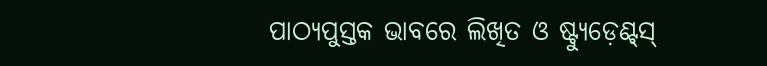ପାଠ୍ୟପୁସ୍ତକ ଭାବରେ ଲିଖିତ ଓ ଷ୍ଟ୍ୟୁଡ଼େଣ୍ଟ୍‌ସ୍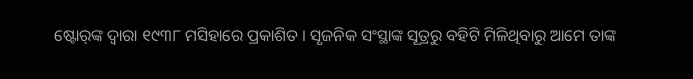ଷ୍ଟୋର୍‌ଙ୍କ ଦ୍ୱାରା ୧୯୩୮ ମସିହାରେ ପ୍ରକାଶିତ । ସୃଜନିକ ସଂସ୍ଥାଙ୍କ ସୂତ୍ରରୁ ବହିଟି ମିଳିଥିବାରୁ ଆମେ ତାଙ୍କ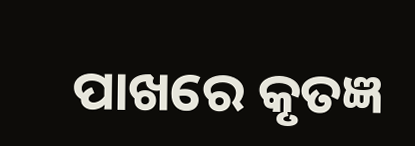ପାଖରେ କୃତଜ୍ଞ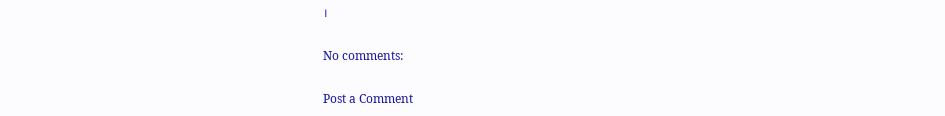।

No comments:

Post a Comment